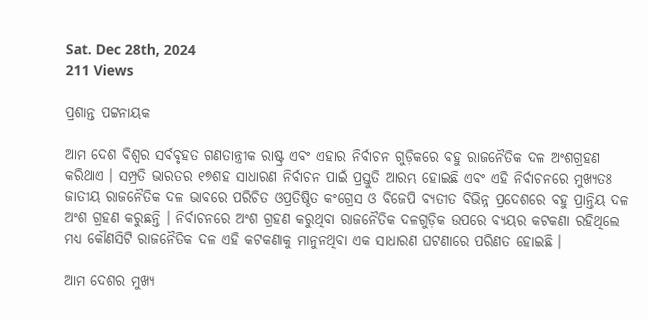Sat. Dec 28th, 2024
211 Views

ପ୍ରଶାନ୍ତ ପଟ୍ଟନାୟକ

ଆମ ଦେଶ ବିଶ୍ୱର ସର୍ବବୃହତ ଗଣତାନ୍ତ୍ରୀକ ରାଷ୍ଟ୍ର ଏବଂ ଏହାର ନିର୍ବାଚନ ଗୁଡ଼ିକରେ ବହୁ ରାଜନୈତିକ ଦଳ ଅଂଶଗ୍ରହଣ କରିଥାଏ । ସମ୍ପ୍ରତି ଭାରତର ୧୭ଶହ ସାଧାରଣ ନିର୍ବାଚନ ପାଇଁ ପ୍ରସ୍ତୁତି ଆରମ୍ଭ ହୋଇଛି ଏବଂ ଏହି ନିର୍ବାଚନରେ ମୁଖ୍ୟତଃ ଜାତୀୟ ରାଜନୈତିକ ଦଳ ଭାବରେ ପରିଚିତ ଓପ୍ରତିଷ୍ଠିତ କଂଗ୍ରେସ ଓ ବିଜେପି ବ୍ୟତୀତ ବିଭିନ୍ନ ପ୍ରଦେଶରେ ବହୁ ପ୍ରାନ୍ତିୟ ଦଳ ଅଂଶ ଗ୍ରହଣ କରୁଛନ୍ତି । ନିର୍ବାଚନରେ ଅଂଶ ଗ୍ରହଣ କରୁଥିବା ରାଜନୈତିକ ଦଳଗୁଡ଼ିକ ଉପରେ ବ୍ୟୟର କଟକଣା ରହିଥିଲେ ମଧ୍ୟ କୌଣସିଟି ରାଜନୈତିକ ଦଳ ଏହି କଟକଣାକୁ ମାନୁନଥିବା ଏକ ସାଧାରଣ ଘଟଣାରେ ପରିଣତ ହୋଇଛି ।

ଆମ ଦେଶର ମୁଖ୍ୟ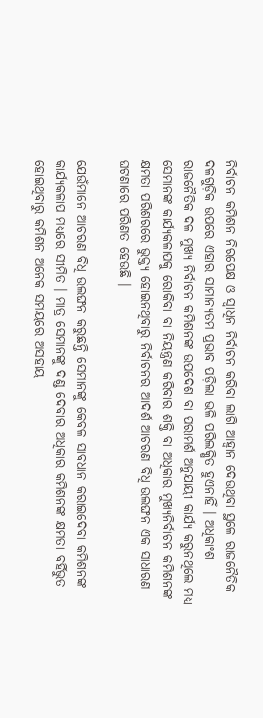ନିର୍ବାଚନ କମିଶନ ନିରପେକ୍ଷ ଓ ସ୍ୱାଧିନ ନିର୍ବାଚନ କରିବା ଲାଗି ଆହ୍ୱାନ ଦେଉଥିବା ସ୍ଥଳେ ରାଜନୈତିକ ଦଳଗୁଡ଼ିକ ଉପରେ ଏହାର ସାମାନ୍ୟତମ ପ୍ରଭାବ ପଡ଼ିଲା ଭଳି ପରିଲକ୍ଷିତ ହୁଏନାହିଁ । ଅଧିକାଂଶ ରାଜନୈତିକ ଦଳ ମୁଖ୍ୟ ନିର୍ବାଚନ କମିଶନଙ୍କ ଉପଦେଶ ବା ପରାମର୍ଶ ଅନୁଯାୟୀ କାର୍ଯ୍ୟ କରୁନଥିଲେ ମଧ୍ୟ ସେମାନଙ୍କ କାର୍ଯ୍ୟକଳାପକୁ ରୋକିବା ବା ନିୟନ୍ତ୍ରଣ କରିବାର ଶକ୍ତି ବା ଅଧିକାର ମୁଖ୍ୟନିର୍ବାଚନ କମିଶନଙ୍କ କ୍ଷମତା ପରିଶରରେ ଭୁକ୍ତ୍ୟ ହୋଇନଥିବାରୁ ନିର୍ବାଚନର ଆଦର୍ଶ ଆଚରଣ ବିଧି ଉଲଙ୍ଘନ ଏକ ସାଧାରଣ ଘଟଣାରେ ପରିଣତ ହେଉଛି ।

ଯେଉଁମାନେ ଆଚରଣ ବିଧି ଉଲଙ୍ଘନ କରୁଛନ୍ତି ସେମାନଙ୍କୁ କେବଳ ସାବଧାନ କରାଇଦେବା କମିଶନଙ୍କ କାର୍ଯ୍ୟକଳାପ ମଧ୍ୟରେ ସୀମିତ । ମାତ୍ର ସେମାନଙ୍କୁ ଦଣ୍ଡ ଦେବାର ଅଧିକାର କମିଶନଙ୍କ କ୍ଷମତା ବର୍ହିଭୁତ ହୋଇଥିବାରୁ କମିଶନ ଅନେକ ସମୟରେ ଅସହାୟ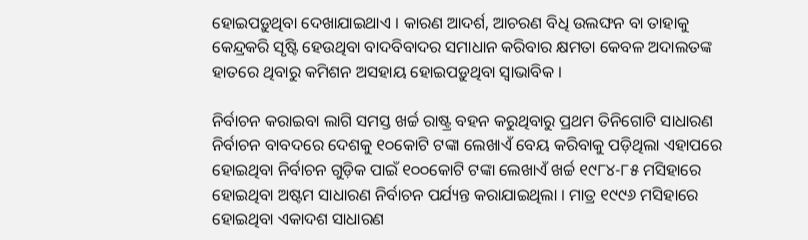ହୋଇପଡ଼ୁଥିବା ଦେଖାଯାଇଥାଏ । କାରଣ ଆଦର୍ଶ, ଆଚରଣ ବିଧି ଉଲଙ୍ଘନ ବା ତାହାକୁ କେନ୍ଦ୍ରକରି ସୃଷ୍ଟି ହେଉଥିବା ବାଦବିବାଦର ସମାଧାନ କରିବାର କ୍ଷମତା କେବଳ ଅଦାଲତଙ୍କ ହାତରେ ଥିବାରୁ କମିଶନ ଅସହାୟ ହୋଇପଡ଼ୁଥିବା ସ୍ୱାଭାବିକ ।

ନିର୍ବାଚନ କରାଇବା ଲାଗି ସମସ୍ତ ଖର୍ଚ୍ଚ ରାଷ୍ଟ୍ର ବହନ କରୁଥିବାରୁ ପ୍ରଥମ ତିନିଗୋଟି ସାଧାରଣ ନିର୍ବାଚନ ବାବଦରେ ଦେଶକୁ ୧୦କୋଟି ଟଙ୍କା ଲେଖାଏଁ ବେୟ କରିବାକୁ ପଡ଼ିଥିଲା ଏହାପରେ ହୋଇଥିବା ନିର୍ବାଚନ ଗୁଡ଼ିକ ପାଇଁ ୧୦୦କୋଟି ଟଙ୍କା ଲେଖାଏଁ ଖର୍ଚ୍ଚ ୧୯୮୪-୮୫ ମସିହାରେ ହୋଇଥିବା ଅଷ୍ଟମ ସାଧାରଣ ନିର୍ବାଚନ ପର୍ଯ୍ୟନ୍ତ କରାଯାଇଥିଲା । ମାତ୍ର ୧୯୯୬ ମସିହାରେ ହୋଇଥିବା ଏକାଦଶ ସାଧାରଣ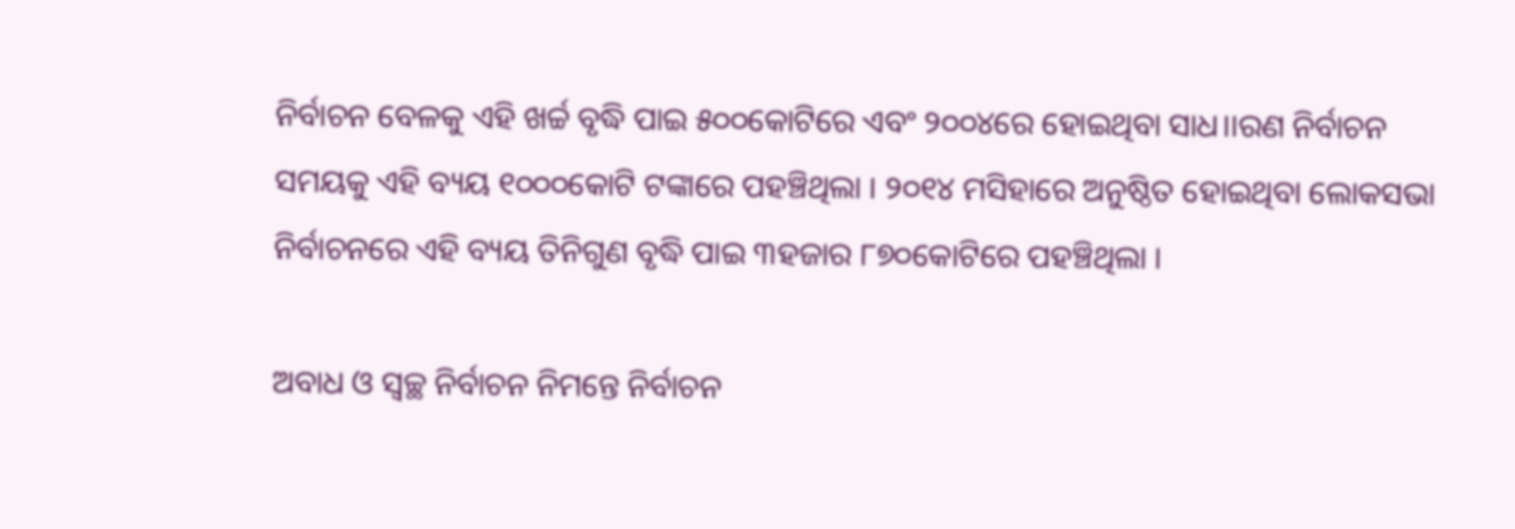ନିର୍ବାଚନ ବେଳକୁ ଏହି ଖର୍ଚ୍ଚ ବୃଦ୍ଧି ପାଇ ୫୦୦କୋଟିରେ ଏବଂ ୨୦୦୪ରେ ହୋଇଥିବା ସାଧ।।ରଣ ନିର୍ବାଚନ ସମୟକୁ ଏହି ବ୍ୟୟ ୧୦୦୦କୋଟି ଟଙ୍କାରେ ପହଞ୍ଚିଥିଲା । ୨୦୧୪ ମସିହାରେ ଅନୁଷ୍ଠିତ ହୋଇଥିବା ଲୋକସଭା ନିର୍ବାଚନରେ ଏହି ବ୍ୟୟ ତିନିଗୁଣ ବୃଦ୍ଧି ପାଇ ୩ହଜାର ୮୭୦କୋଟିରେ ପହଞ୍ଚିଥିଲା ।

ଅବାଧ ଓ ସ୍ୱଚ୍ଛ ନିର୍ବାଚନ ନିମନ୍ତେ ନିର୍ବାଚନ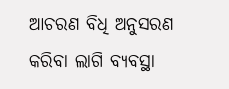ଆଚରଣ ବିଧି ଅନୁସରଣ କରିବା ଲାଗି ବ୍ୟବସ୍ଥା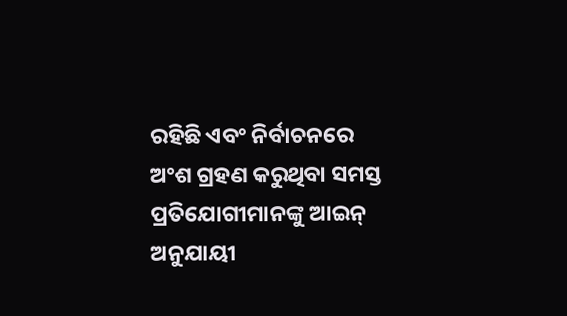ରହିଛି ଏବଂ ନିର୍ବାଚନରେ ଅଂଶ ଗ୍ରହଣ କରୁଥିବା ସମସ୍ତ ପ୍ରତିଯୋଗୀମାନଙ୍କୁ ଆଇନ୍ ଅନୁଯାୟୀ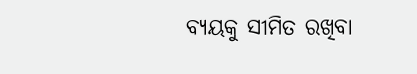ବ୍ୟୟକୁ ସୀମିତ ରଖିବା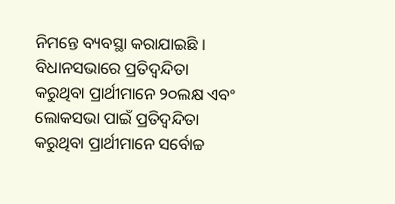ନିମନ୍ତେ ବ୍ୟବସ୍ଥା କରାଯାଇଛି । ବିଧାନସଭାରେ ପ୍ରତିଦ୍ୱନ୍ଦିତା କରୁଥିବା ପ୍ରାର୍ଥୀମାନେ ୨୦ଲକ୍ଷ ଏବଂ ଲୋକସଭା ପାଇଁ ପ୍ରତିଦ୍ୱନ୍ଦିତା କରୁଥିବା ପ୍ରାର୍ଥୀମାନେ ସର୍ବୋଚ୍ଚ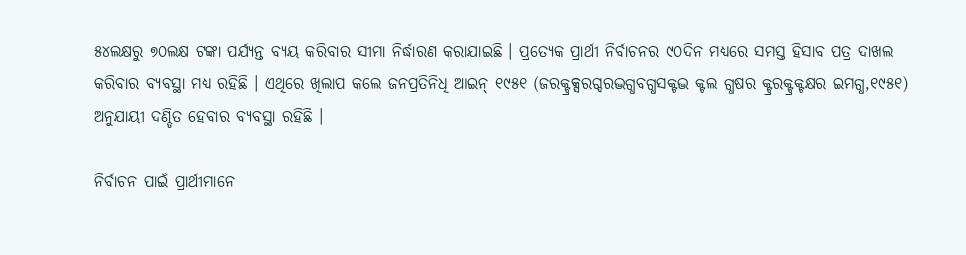୫୪ଲକ୍ଷରୁ ୭୦ଲକ୍ଷ ଟଙ୍କା ପର୍ଯ୍ୟନ୍ତ ବ୍ୟୟ କରିବାର ସୀମା ନିର୍ଦ୍ଧାରଣ କରାଯାଇଛି । ପ୍ରତ୍ୟେକ ପ୍ରାର୍ଥୀ ନିର୍ବାଚନର ୯୦ଦିନ ମଧ୍ୟରେ ସମସ୍ତ ହିସାବ ପତ୍ର ଦାଖଲ କରିବାର ବ୍ୟବସ୍ଥା ମଧ୍ୟ ରହିଛି । ଏଥିରେ ଖିଲାପ କଲେ ଜନପ୍ରତିନିଧି ଆଇନ୍ ୧୯୫୧ (ଜରକ୍ଟ୍ରକ୍ସରଗ୍ଦରଦ୍ଭଗ୍ଧବଗ୍ଧସକ୍ଟଦ୍ଭ କ୍ଟଲ ଗ୍ଧଷର କ୍ଟ୍ରରକ୍ଟ୍ରକ୍ଟକ୍ଷର ଇମଗ୍ଧ,୧୯୫୧) ଅନୁଯାୟୀ ଦଣ୍ଡିତ ହେବାର ବ୍ୟବସ୍ଥା ରହିଛି ।

ନିର୍ବାଚନ ପାଇଁ ପ୍ରାର୍ଥୀମାନେ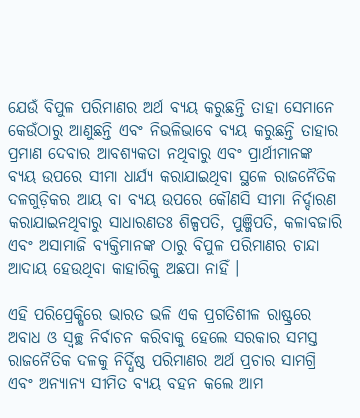ଯେଉଁ ବିପୁଳ ପରିମାଣର ଅର୍ଥ ବ୍ୟୟ କରୁଛନ୍ତି ତାହା ସେମାନେ କେଉଁଠାରୁ ଆଣୁଛନ୍ତି ଏବଂ ନିଭଳିଭାବେ ବ୍ୟୟ କରୁଛନ୍ତି ତାହାର ପ୍ରମାଣ ଦେବାର ଆବଶ୍ୟକତା ନଥିବାରୁ ଏବଂ ପ୍ରାର୍ଥୀମାନଙ୍କ ବ୍ୟୟ ଉପରେ ସୀମା ଧାର୍ଯ୍ୟ କରାଯାଇଥିବା ସ୍ଥଳେ ରାଜନୈତିକ ଦଳଗୁଡ଼ିକର ଆୟ ବା ବ୍ୟୟ ଉପରେ କୌଣସି ସୀମା ନିର୍ଦ୍ଦାରଣ କରାଯାଇନଥିବାରୁ ସାଧାରଣତଃ ଶିଳ୍ପପତି, ପୁଞ୍ଜିପତି, କଳାବଜାରି ଏବଂ ଅସାମାଜି ବ୍ୟକ୍ତିମାନଙ୍କ ଠାରୁ ବିପୁଳ ପରିମାଣର ଚାନ୍ଦା ଆଦାୟ ହେଉଥିବା କାହାରିକୁ ଅଛପା ନାହିଁ ।

ଏହି ପରିପ୍ରେକ୍ଷିରେ ଭାରତ ଭଳି ଏକ ପ୍ରଗତିଶୀଳ ରାଷ୍ଟ୍ରରେ ଅବାଧ ଓ ସ୍ୱଚ୍ଛ ନିର୍ବାଚନ କରିବାକୁ ହେଲେ ସରକାର ସମସ୍ତ ରାଜନୈତିକ ଦଳକୁ ନିର୍ଦ୍ଧିଷ୍ଠ ପରିମାଣର ଅର୍ଥ ପ୍ରଚାର ସାମଗ୍ରି ଏବଂ ଅନ୍ୟାନ୍ୟ ସୀମିତ ବ୍ୟୟ ବହନ କଲେ ଆମ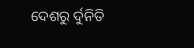ଦେଶରୁ ର୍ଦୁନିତି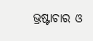ଭ୍ରଷ୍ଟାଚାର ଓ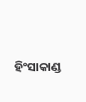ହିଂସାକାଣ୍ଡ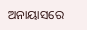ଅନାୟାସରେ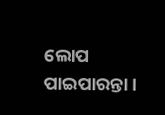ଲୋପ ପାଇପାରନ୍ତା ।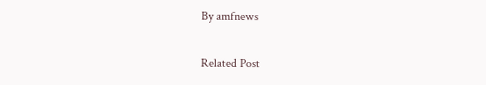By amfnews

Related Post